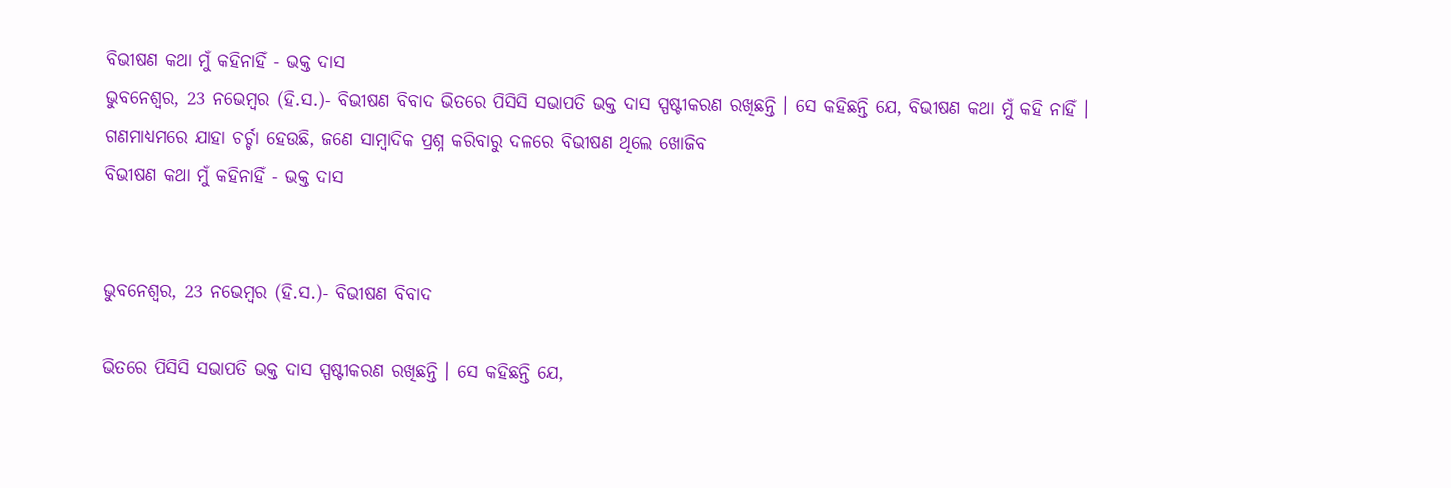ବିଭୀଷଣ କଥା ମୁଁ କହିନାହିଁ - ଭକ୍ତ ଦାସ
ଭୁବନେଶ୍ୱର, 23 ନଭେମ୍ବର (ହି.ସ.)- ବିଭୀଷଣ ବିବାଦ ଭିତରେ ପିସିସି ସଭାପତି ଭକ୍ତ ଦାସ ସ୍ପଷ୍ଟୀକରଣ ରଖିଛନ୍ତି । ସେ କହିଛନ୍ତି ଯେ, ବିଭୀଷଣ କଥା ମୁଁ କହି ନାହିଁ । ଗଣମାଧ୍ୟମରେ ଯାହା ଚର୍ଚ୍ଚା ହେଉଛି, ଜଣେ ସାମ୍ବାଦିକ ପ୍ରଶ୍ନ କରିବାରୁ ଦଳରେ ବିଭୀଷଣ ଥିଲେ ଖୋଜିବ
ବିଭୀଷଣ କଥା ମୁଁ କହିନାହିଁ - ଭକ୍ତ ଦାସ


ଭୁବନେଶ୍ୱର, 23 ନଭେମ୍ବର (ହି.ସ.)- ବିଭୀଷଣ ବିବାଦ

ଭିତରେ ପିସିସି ସଭାପତି ଭକ୍ତ ଦାସ ସ୍ପଷ୍ଟୀକରଣ ରଖିଛନ୍ତି । ସେ କହିଛନ୍ତି ଯେ,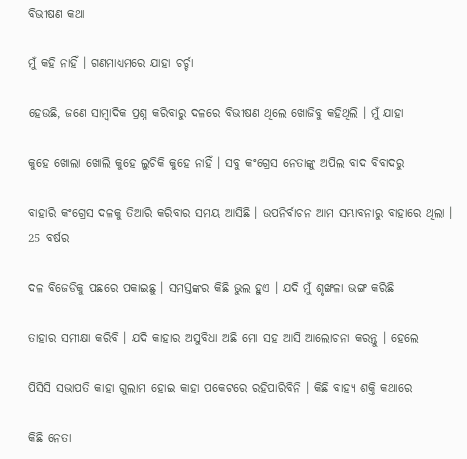ବିଭୀଷଣ କଥା

ମୁଁ କହି ନାହିଁ । ଗଣମାଧ୍ୟମରେ ଯାହା ଚର୍ଚ୍ଚା

ହେଉଛି, ଜଣେ ସାମ୍ବାଦିକ ପ୍ରଶ୍ନ କରିବାରୁ ଦଳରେ ବିଭୀଷଣ ଥିଲେ ଖୋଜିବୁ କହିଥିଲି । ମୁଁ ଯାହା

କୁହେ ଖୋଲା ଖୋଲି କୁହେ ଲୁଚିକି କୁହେ ନାହିଁ । ସବୁ କଂଗ୍ରେସ ନେତାଙ୍କୁ ଅପିଲ ବାଦ ବିବାଦରୁ

ବାହାରି କଂଗ୍ରେସ ଦଳକୁ ତିଆରି କରିବାର ସମୟ ଆସିଛି । ଉପନିର୍ବାଚନ ଆମ ସମ୍ଭାବନାରୁ ବାହାରେ ଥିଲା । 25 ବର୍ଷର

ଦଳ ବିଜେଡିକୁ ପଛରେ ପକାଇଛୁ । ସମସ୍ତଙ୍କର କିଛି ଭୁଲ ହୁଏ । ଯଦି ମୁଁ ଶୃଙ୍ଖଳା ଭଙ୍ଗ କରିଛି

ତାହାର ସମୀକ୍ଷା କରିବି । ଯଦି କାହାର ଅସୁବିଧା ଅଛି ମୋ ସହ ଆସି ଆଲୋଚନା କରନ୍ତୁ । ହେଲେ

ପିସିସି ସଭାପତି କାହା ଗୁଲାମ ହୋଇ କାହା ପକେଟରେ ରହିପାରିବିନି । କିଛି ବାହ୍ୟ ଶକ୍ତି କଥାରେ

କିଛି ନେତା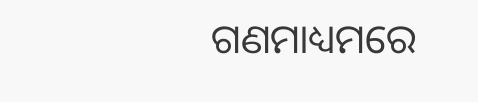ଗଣମାଧ୍ୟମରେ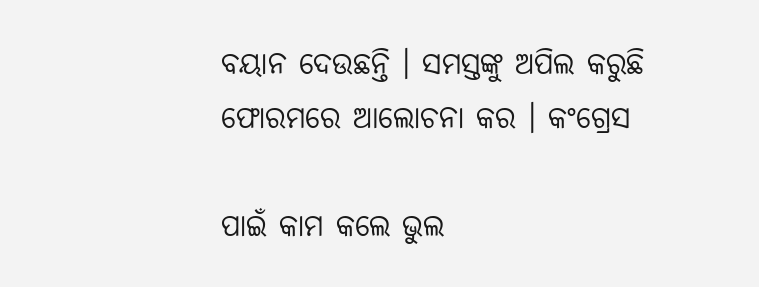ବୟାନ ଦେଉଛନ୍ତି । ସମସ୍ତଙ୍କୁ ଅପିଲ କରୁଛି ଫୋରମରେ ଆଲୋଚନା କର । କଂଗ୍ରେସ

ପାଇଁ କାମ କଲେ ଭୁଲ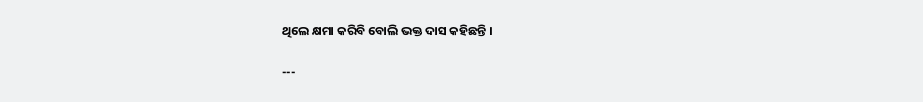ଥିଲେ କ୍ଷମା କରିବି ବୋଲି ଭକ୍ତ ଦାସ କହିଛନ୍ତି ।

---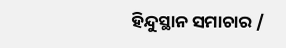ହିନ୍ଦୁସ୍ଥାନ ସମାଚାର /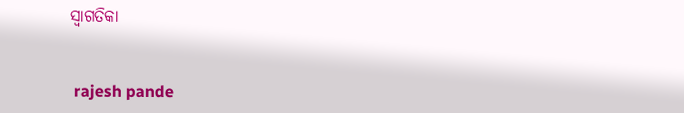ସ୍ୱାଗତିକା


 rajesh pande